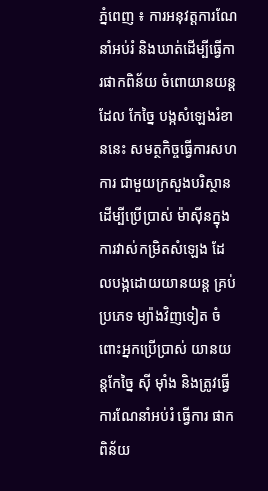ភ្នំពេញ ៖ ការអនុវត្តការណែនាំអប់រំ និងឃាត់ដើម្បីធ្វើការផាកពិន័យ ចំពោយានយន្ត ដែល កែច្នៃ បង្កសំឡេងរំខាននេះ សមត្ថកិច្ចធ្វើការសហការ ជាមួយក្រសួងបរិស្ថាន ដើម្បីប្រើប្រាស់ ម៉ាស៊ីនក្នុងការវាស់កម្រិតសំឡេង ដែលបង្កដោយយានយន្ត គ្រប់ប្រភេទ ម្យ៉ាងវិញទៀត ចំពោះអ្នកប្រើប្រាស់ យានយន្តកែច្នៃ ស៊ី ម៉ាំង និងត្រូវធ្វើការណែនាំអប់រំ ធ្វើការ ផាកពិន័យ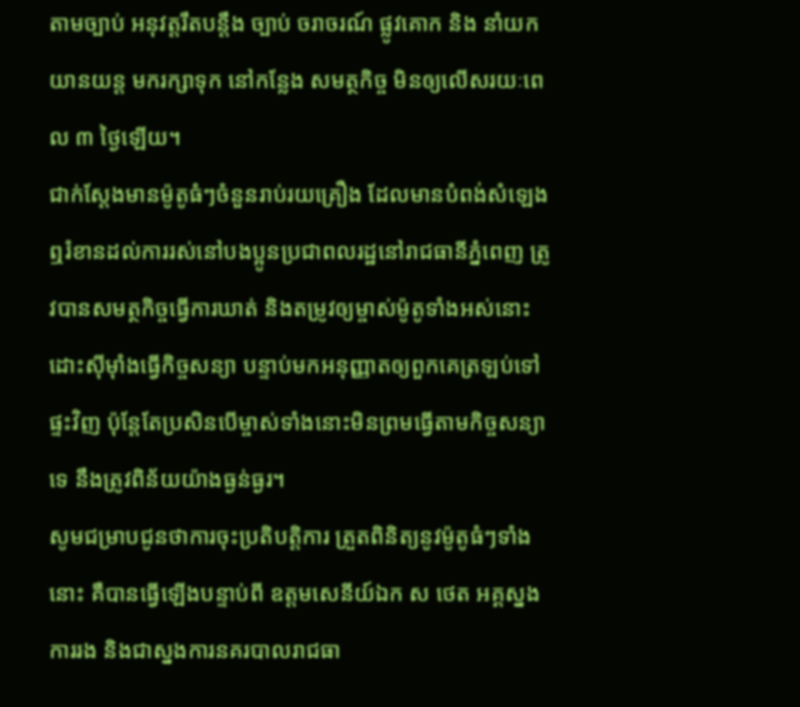តាមច្បាប់ អនុវត្តរឹតបន្តឹង ច្បាប់ ចរាចរណ៍ ផ្លូវគោក និង នាំយកយានយន្ត មករក្សាទុក នៅកន្លែង សមត្ថកិច្ច មិនឲ្យលើសរយៈពេល ៣ ថ្ងៃឡើយ។
ជាក់ស្ដែងមានម៉ូតូធំៗចំនួនរាប់រយគ្រឿង ដែលមានបំពង់សំឡេងឮរំខានដល់ការរស់នៅបងប្អូនប្រជាពលរដ្ឋនៅរាជធានីភ្នំពេញ ត្រូវបានសមត្ថកិច្ចធ្វើការឃាត់ និងតម្រូវឲ្យម្ចាស់ម៉ូតូទាំងអស់នោះ ដោះស៊ីម៉ាំងធ្វើកិច្ចសន្យា បន្ទាប់មកអនុញ្ញាតឲ្យពួកគេត្រឡប់ទៅផ្ទះវិញ ប៉ុន្តែតែប្រសិនបើម្ចាស់ទាំងនោះមិនព្រមធ្វើតាមកិច្ចសន្យាទេ នឹងត្រូវពិន័យយ៉ាងធ្ងន់ធ្ងរ។
សូមជម្រាបជូនថាការចុះប្រតិបត្តិការ ត្រួតពិនិត្យនូវម៉ូតូធំៗទាំងនោះ គឺបានធ្វើឡើងបន្ទាប់ពី ឧត្តមសេនីយ៍ឯក ស ថេត អគ្គស្នងការរង និងជាស្នងការនគរបាលរាជធា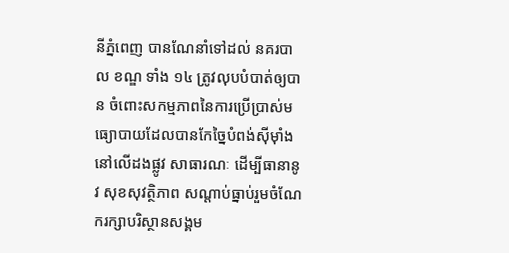នីភ្នំពេញ បានណែនាំទៅដល់ នគរបាល ខណ្ឌ ទាំង ១៤ ត្រូវលុបបំបាត់ឲ្យបាន ចំពោះសកម្មភាពនៃការប្រើប្រាស់មធ្យោបាយដែលបានកែច្នៃបំពង់ស៊ីម៉ាំងនៅលើដងផ្លូវ សាធារណៈ ដើម្បីធានានូវ សុខសុវត្ថិភាព សណ្តាប់ធ្នាប់រួមចំណែករក្សាបរិស្ថានសង្គម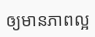ឲ្យមានភាពល្អ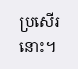ប្រសើរនោះ។